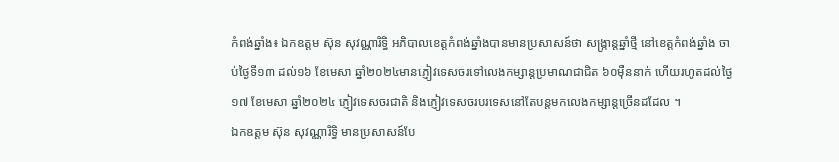កំពង់ឆ្នាំង៖ ឯកឧត្តម ស៊ុន សុវណ្ណារិទ្ធិ អភិបាលខេត្តកំពង់ឆ្នាំងបានមានប្រសាសន៍ថា សង្ក្រាន្តឆ្នាំថ្មី នៅខេត្តកំពង់ឆ្នាំង ចាប់ថ្ងៃទី១៣ ដល់១៦ ខែមេសា ឆ្នាំ២០២៤មានភ្ញៀវទេសចរទៅលេងកម្សាន្តប្រមាណជាជិត ៦០ម៉ឺននាក់ ហើយរហូតដល់ថ្ងៃ១៧ ខែមេសា ឆ្នាំ២០២៤ ភ្ញៀវទេសចរជាតិ និងភ្ញៀវទេសចរបរទេសនៅតែបន្តមកលេងកម្សាន្តច្រើនដដែល ។
ឯកឧត្តម ស៊ុន សុវណ្ណារិទ្ធិ មានប្រសាសន៍បែ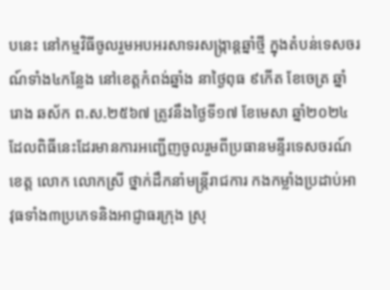បនេះ នៅកម្មវិធីចូលរួមអបអរសាទរសង្ក្រាន្តឆ្នាំថ្មី ក្នុងតំបន់ទេសចរណ៍ទាំង៤កន្លែង នៅខេត្តកំពង់ឆ្នាំង នាថ្ងៃពុធ ៩កើត ខែចេត្រ ឆ្នាំរោង ឆស័ក ព.ស.២៥៦៧ ត្រូវនឹងថ្ងៃទី១៧ ខែមេសា ឆ្នាំ២០២៤ ដែលពិធីនេះដែរមានការអញ្ជើញចូលរួមពីប្រធានមន្ទីរទេសចរណ៍ខេត្ត លោក លោកស្រី ថ្នាក់ដឹកនាំមន្ត្រីរាជការ កងកម្លាំងប្រដាប់អាវុធទាំង៣ប្រភេទនិងអាជ្ញាធរក្រុង ស្រុ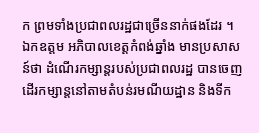ក ព្រមទាំងប្រជាពលរដ្ឋជាច្រើននាក់ផងដែរ ។
ឯកឧត្តម អភិបាលខេត្តកំពង់ឆ្នាំង មានប្រសាសន៍ថា ដំណើរកម្សាន្តរបស់ប្រជាពលរដ្ឋ បានចេញដើរកម្សាន្តនៅតាមតំបន់រមណីយដ្ឋាន និងទីក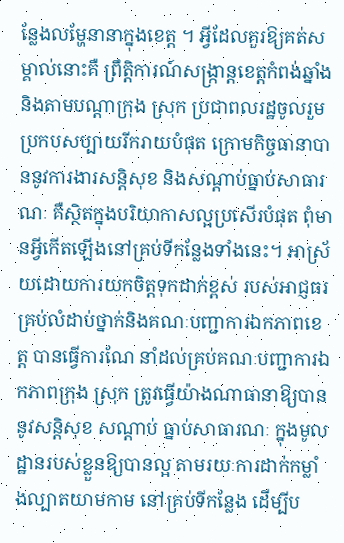ន្លែងលម្ហែនានាក្នុងខេត្ត ។ អ្វីដែលគួរឱ្យគត់សម្គាល់នោះគឺ ព្រឹតិ្តការណ៍សង្ក្រាន្តខេត្តកំពង់ឆ្នាំង និងតាមបណ្តាក្រុង ស្រុក ប្រជាពលរដ្ឋចូលរួមប្រកបសប្បាយរីករាយបំផុត ក្រោមកិច្ចធានាបាននូវការងារសន្តិសុខ និងសណ្ដាប់ធ្នាប់សាធារណៈ គឺស្ថិតក្នុងបរិយាកាសល្អប្រសើរបំផុត ពុំមានអ្វីកើតឡើងនៅគ្រប់ទីកន្លែងទាំងនេះ។ អាស្រ័យដោយការយកចិត្តទុកដាក់ខ្ពស់ របស់អាជ្ញធរគ្រប់លំដាប់ថ្នាក់និងគណៈបញ្ជាការឯកភាពខេត្ត បានធ្វើការណែ នាំដល់គ្រប់គណៈបញ្ជាការឯកភាពក្រុង ស្រុក ត្រូវធ្វើយ៉ាងណាធានាឱ្យបាននូវសន្តិសុខ សណ្ដាប់ ធ្នាប់សាធារណៈ ក្នុងមូលដ្ឋានរបស់ខ្លួនឱ្យបានល្អ តាមរយៈការដាក់កម្លាំងល្បាតយាមកាម នៅគ្រប់ទីកន្លែង ដើម្បីប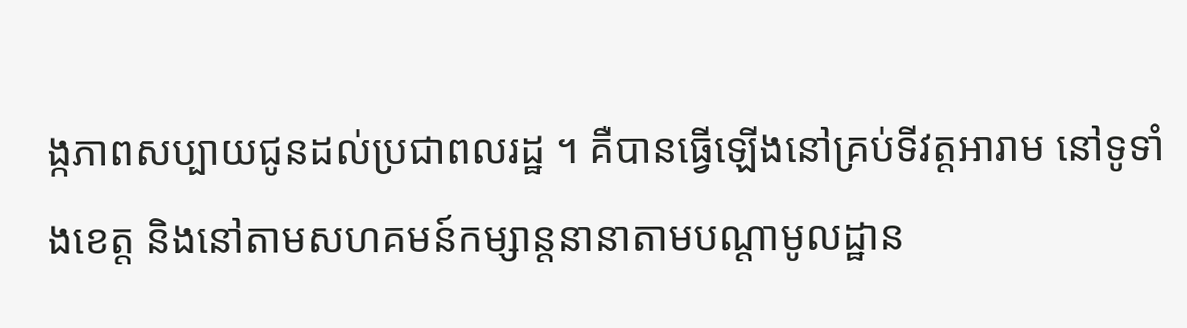ង្កភាពសប្បាយជូនដល់ប្រជាពលរដ្ឋ ។ គឺបានធ្វើឡើងនៅគ្រប់ទីវត្តអារាម នៅទូទាំងខេត្ត និងនៅតាមសហគមន៍កម្សាន្តនានាតាមបណ្ដាមូលដ្ឋាន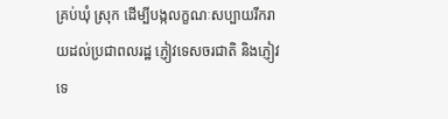គ្រប់ឃុំ ស្រុក ដើម្បីបង្កលក្ខណៈសប្បាយរីករាយដល់ប្រជាពលរដ្ឋ ភ្ញៀវទេសចរជាតិ និងភ្ញៀវទេ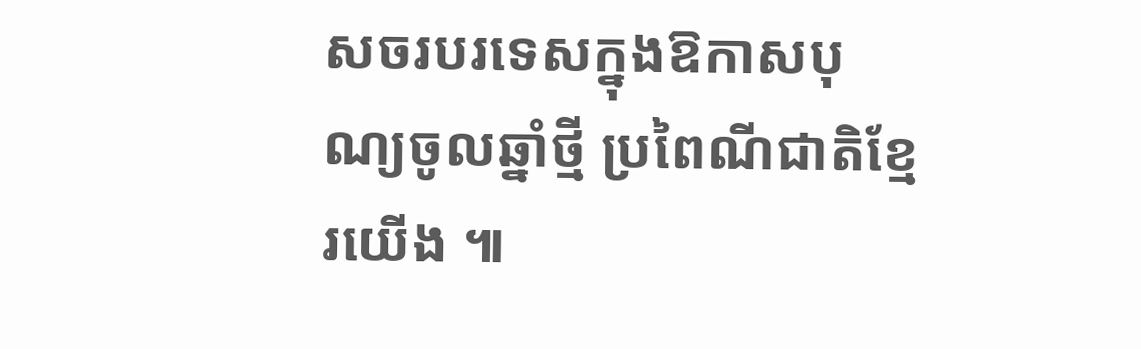សចរបរទេសក្នុងឱកាសបុណ្យចូលឆ្នាំថ្មី ប្រពៃណីជាតិខ្មែរយើង ៕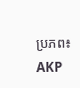ប្រភព៖ AKP